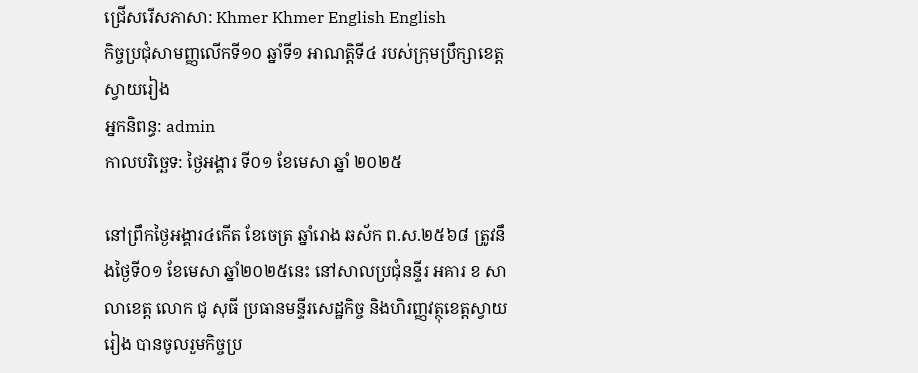ជ្រើសរើសភាសា: Khmer Khmer English English
កិច្ចប្រជុំសាមញ្ញលើកទី១០ ឆ្នាំទី១ អាណត្តិទី៤ របស់ក្រុមប្រឹក្សាខេត្តស្វាយរៀង
អ្នកនិពន្ធ: admin
កាលបរិច្ឆេទ: ថ្ងៃអង្គារ ទី០១ ខែមេសា ឆ្នាំ ២០២៥

នៅព្រឹកថ្ងៃអង្គារ៤កើត ខែចេត្រ ឆ្នាំរោង ឆស័ក ព.ស.២៥៦៨ ត្រូវនឹងថ្ងៃទី០១ ខែមេសា ឆ្នាំ២០២៥នេះ នៅសាលប្រជុំនន្ទីរ អគារ ខ សាលាខេត្ត លោក ជូ សុធី ប្រធានមន្ទីរសេដ្ឋកិច្ច និងហិរញ្ញវត្ថុខេត្តស្វាយរៀង បានចូលរួមកិច្ចប្រ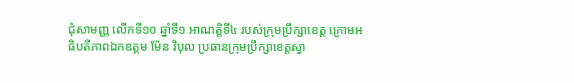ជុំសាមញ្ញ លើកទី១០ ឆ្នាំទី១ អាណត្តិទី៤ របស់ក្រុមប្រឹក្សាខេត្ត ក្រោមអធិបតីភាពឯកឧត្តម ម៉ែន វិបុល ប្រធានក្រុមប្រឹក្សាខេត្តស្វា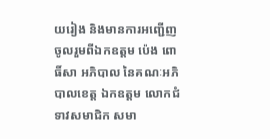យរៀង និងមានការអញ្ជើញចូលរួមពីឯកឧត្តម ប៉េង ពោធិ៍សា អភិបាល នៃគណៈអភិបាលខេត្ត ឯកឧត្ដម លោកជំទាវសមាជិក សមា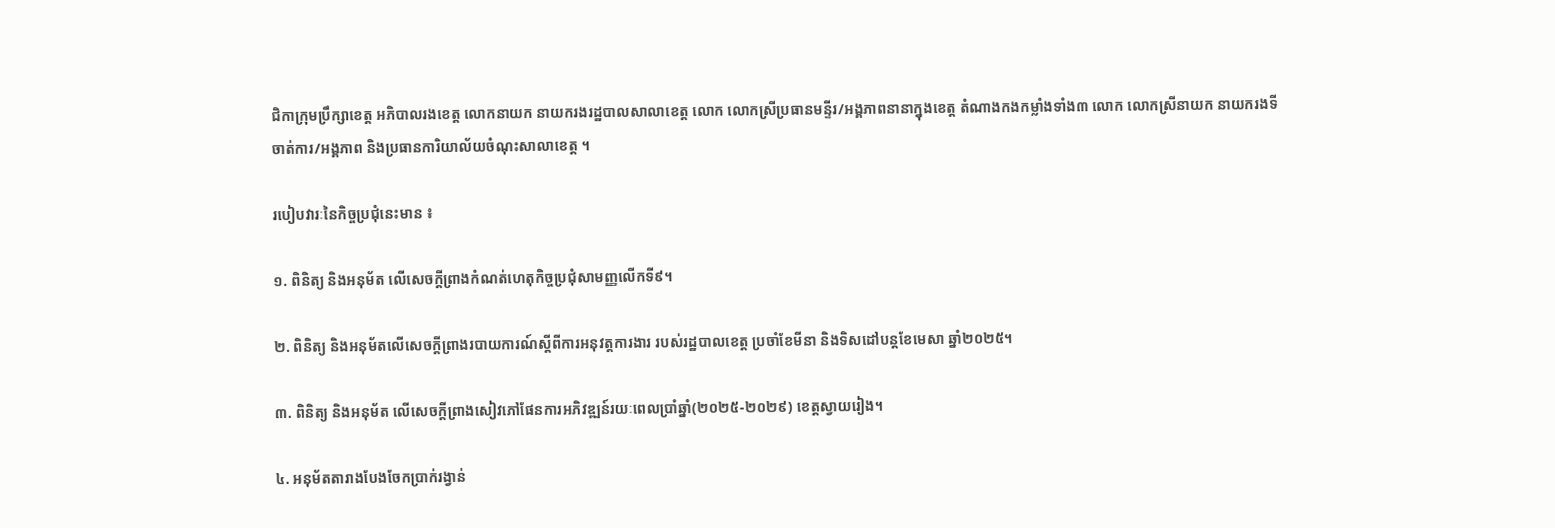ជិកាក្រុមប្រឹក្សាខេត្ត អភិបាលរងខេត្ត លោកនាយក នាយករងរដ្ឋបាលសាលាខេត្ត លោក លោកស្រីប្រធានមន្ទីរ/អង្គភាពនានាក្នុងខេត្ត តំណាងកងកម្លាំងទាំង៣ លោក លោកស្រីនាយក នាយករងទីចាត់ការ/អង្គភាព និងប្រធានការិយាល័យចំណុះសាលាខេត្ត ។

របៀបវារៈនៃកិច្ចប្រជុំនេះមាន ៖

១. ពិនិត្យ និងអនុម័ត លើសេចក្តីព្រាងកំណត់ហេតុកិច្ចប្រជុំសាមញ្ញលើកទី៩។

២. ពិនិត្យ និងអនុម័តលើសេចក្តីព្រាងរបាយការណ៍ស្តីពីការអនុវត្តការងារ របស់រដ្ឋបាលខេត្ត ប្រចាំខែមីនា និងទិសដៅបន្តខែមេសា ឆ្នាំ២០២៥។

៣. ពិនិត្យ និងអនុម័ត លើសេចក្តីព្រាងសៀវភៅផែនការអភិវឌ្ឍន៍រយៈពេលប្រាំឆ្នាំ(២០២៥-២០២៩) ខេត្តស្វាយរៀង។

៤. អនុម័តតារាងបែងចែកប្រាក់រង្វាន់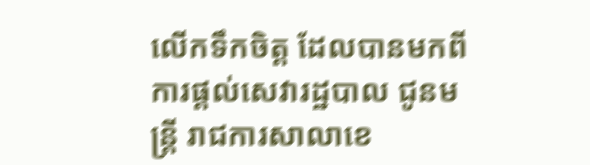លើកទឹកចិត្ត ដែលបានមកពីការផ្តល់សេវារដ្ឋបាល ជូនមន្ត្រី រាជការសាលាខេ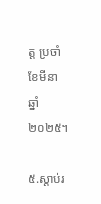ត្ត ប្រចាំខែមីនា ឆ្នាំ២០២៥។

៥.ស្តាប់រ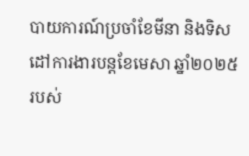បាយការណ៍ប្រចាំខែមីនា និងទិសដៅការងារបន្តខែមេសា ឆ្នាំ២០២៥ របស់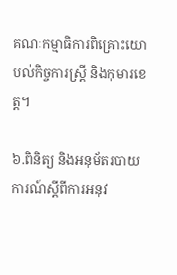គណៈកម្មាធិការពិគ្រោះយោបល់កិច្ចការស្រ្តី និងកុមារខេត្ត។

៦.ពិនិត្យ និងអនុម័តរបាយការណ៍ស្តីពីការអនុវ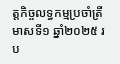ត្តកិច្ចលទ្ធកម្មប្រចាំត្រីមាសទី១ ឆ្នាំ២០២៥ រប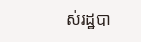ស់រដ្ឋបា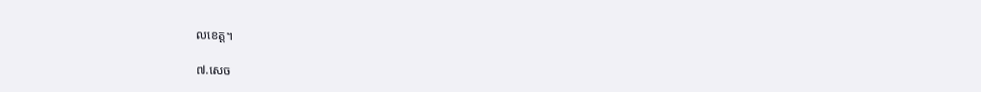លខេត្ត។

៧.សេច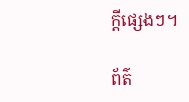ក្តីផ្សេងៗ។

ព័ត៌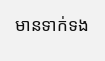មានទាក់ទង